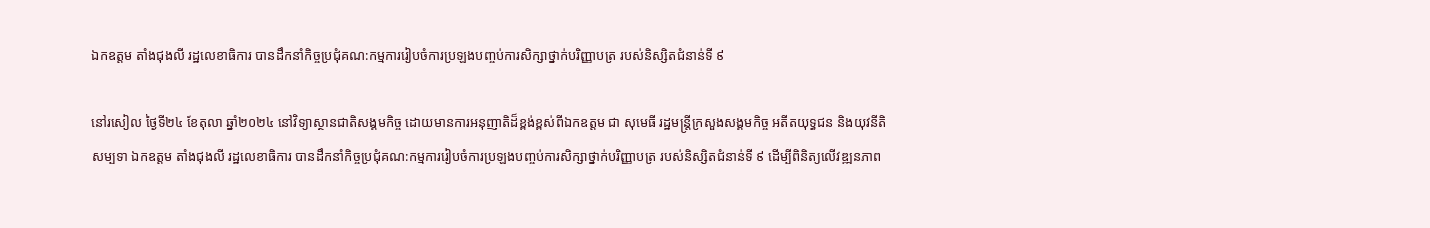ឯកឧត្តម តាំងជុងលី រដ្ឋលេខាធិការ បានដឹកនាំកិច្ចប្រជុំគណ:កម្មការរៀបចំការប្រឡងបញ្ចប់ការសិក្សាថ្នាក់បរិញ្ញាបត្រ របស់និស្សិតជំនាន់ទី ៩

នៅរសៀល ថ្ងៃទី២៤ ខែតុលា ឆ្នាំ២០២៤ នៅវិទ្យាស្ថានជាតិសង្គមកិច្ច ដោយមានការអនុញាតិដ៏ខ្ពង់ខ្ពស់ពីឯកឧត្តម ជា សុមេធី រដ្ឋមន្ត្រីក្រសួងសង្គមកិច្ច អតីតយុទ្ធជន និងយុវនីតិសម្បទា ឯកឧត្តម តាំងជុងលី រដ្ឋលេខាធិការ បានដឹកនាំកិច្ចប្រជុំគណ:កម្មការរៀបចំការប្រឡងបញ្ចប់ការសិក្សាថ្នាក់បរិញ្ញាបត្រ របស់និស្សិតជំនាន់ទី ៩ ដើម្បីពិនិត្យលើវឌ្ឍនភាព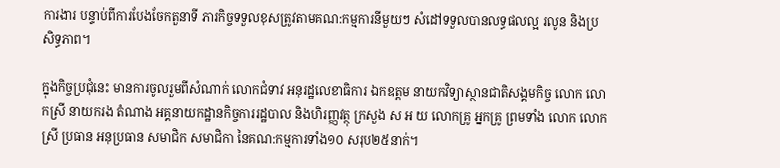ការងារ បន្ទាប់ពីការបែងចែកតួនាទី ភារកិច្ចទទួលខុសត្រូវតាមគណ:កម្មការនីមួយៗ សំដៅទទួលបានលទ្ធផលល្អ រលូន និងប្រសិទ្ធភាព។

ក្នុងកិច្ចប្រជុំនេះ មានការចូលរួមពីសំណាក់ លោកជំទាវ អនុរដ្ឋលេខាធិការ ឯកឧត្តម នាយកវិទ្យាស្ថានជាតិសង្គមកិច្ច លោក លោកស្រី នាយករង តំណាង អគ្គនាយកដ្ឋានកិច្ចការរដ្ឋបាល និងហិរញ្ញវត្ថុ ក្រសួង ស អ យ លោកគ្រូ អ្នកគ្រូ ព្រមទាំង លោក លោកស្រី ប្រធាន អនុប្រធាន សមាជិក សមាជិកា នៃគណ:កម្មការទាំង១០ សរុប២៥នាក់។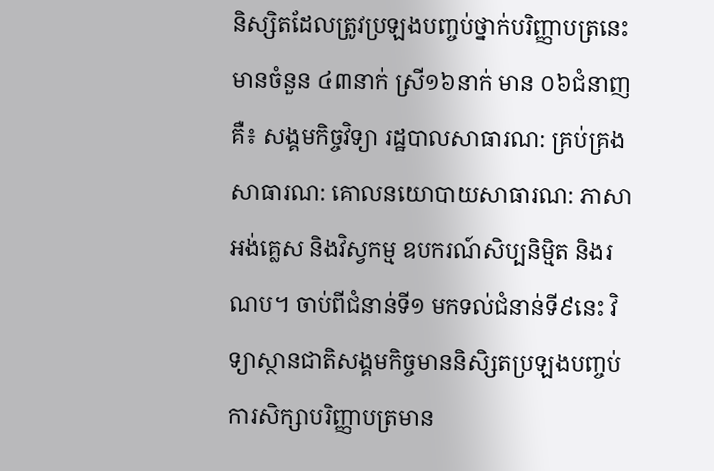និស្សិតដែលត្រូវប្រឡងបញ្ចប់ថ្នាក់បរិញ្ញាបត្រនេះមានចំនួន ៤៣នាក់ ស្រី១៦នាក់ មាន ០៦ជំនាញគឺ៖ សង្គមកិច្ចវិទ្យា រដ្ឋបាលសាធារណ: គ្រប់គ្រងសាធារណ: គោលនយោបាយសាធារណ: ភាសាអង់គ្លេស និងវិស្វកម្ម ឧបករណ៍សិប្បនិម្មិត និងរណប។ ចាប់ពីជំនាន់ទី១ មកទល់ជំនាន់ទី៩នេះ វិទ្យាស្ថានជាតិសង្គមកិច្ចមាននិសិ្សតប្រឡងបញ្ចប់ការសិក្សាបរិញ្ញាបត្រមាន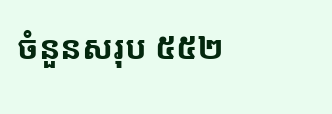ចំនួនសរុប ៥៥២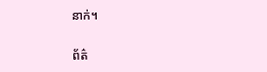នាក់។

ព័ត៌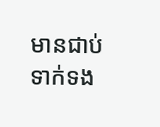មានជាប់ទាក់ទង